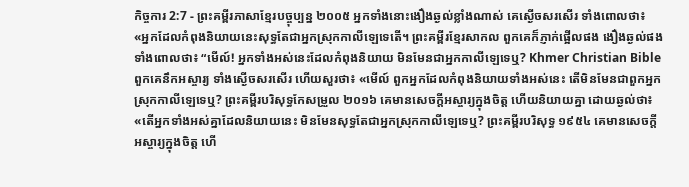កិច្ចការ 2:7 - ព្រះគម្ពីរភាសាខ្មែរបច្ចុប្បន្ន ២០០៥ អ្នកទាំងនោះងឿងឆ្ងល់ខ្លាំងណាស់ គេស្ងើចសរសើរ ទាំងពោលថា៖ «អ្នកដែលកំពុងនិយាយនេះសុទ្ធតែជាអ្នកស្រុកកាលីឡេទេតើ។ ព្រះគម្ពីរខ្មែរសាកល ពួកគេក៏ភ្ញាក់ផ្អើលផង ងឿងឆ្ងល់ផង ទាំងពោលថា៖ “មើល៍! អ្នកទាំងអស់នេះដែលកំពុងនិយាយ មិនមែនជាអ្នកកាលីឡេទេឬ? Khmer Christian Bible ពួកគេនឹកអស្ចារ្យ ទាំងស្ងើចសរសើរ ហើយសួរថា៖ «មើល៍ ពួកអ្នកដែលកំពុងនិយាយទាំងអស់នេះ តើមិនមែនជាពួកអ្នកស្រុកកាលីឡេទេឬ? ព្រះគម្ពីរបរិសុទ្ធកែសម្រួល ២០១៦ គេមានសេចក្តីអស្ចារ្យក្នុងចិត្ត ហើយនិយាយគ្នា ដោយឆ្ងល់ថា៖ «តើអ្នកទាំងអស់គ្នាដែលនិយាយនេះ មិនមែនសុទ្ធតែជាអ្នកស្រុកកាលីឡេទេឬ? ព្រះគម្ពីរបរិសុទ្ធ ១៩៥៤ គេមានសេចក្ដីអស្ចារ្យក្នុងចិត្ត ហើ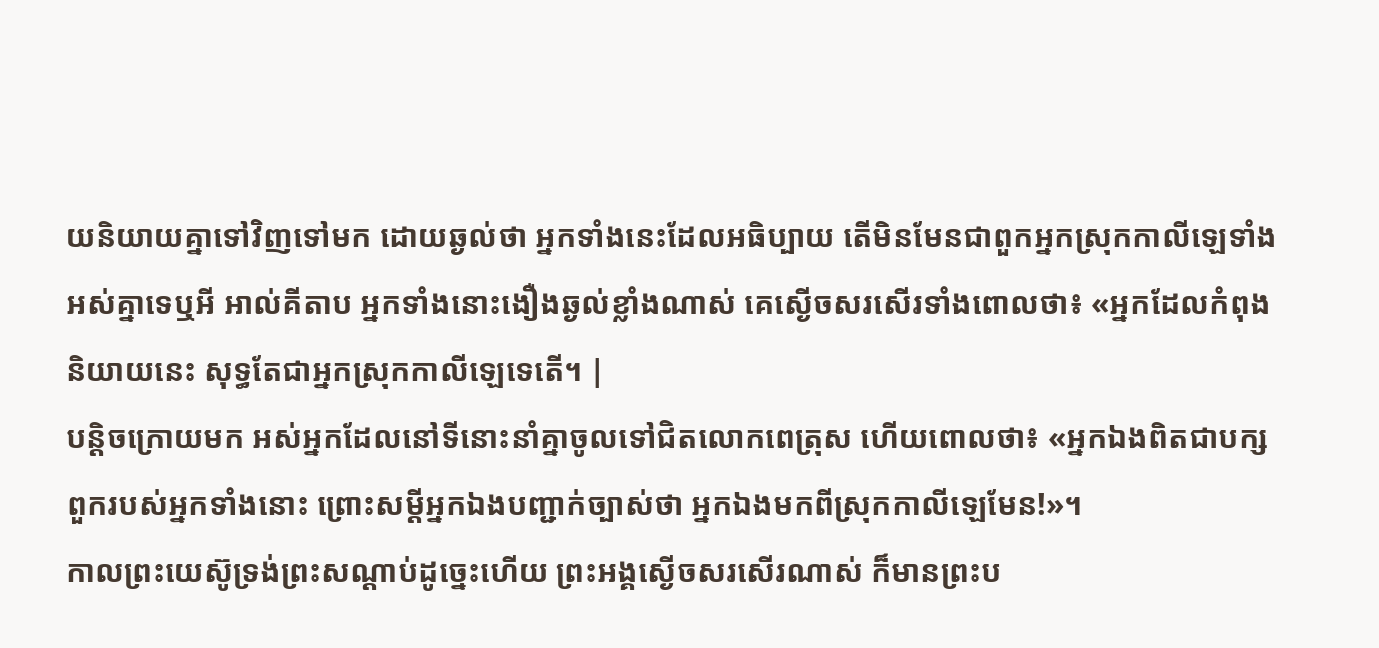យនិយាយគ្នាទៅវិញទៅមក ដោយឆ្ងល់ថា អ្នកទាំងនេះដែលអធិប្បាយ តើមិនមែនជាពួកអ្នកស្រុកកាលីឡេទាំងអស់គ្នាទេឬអី អាល់គីតាប អ្នកទាំងនោះងឿងឆ្ងល់ខ្លាំងណាស់ គេស្ងើចសរសើរទាំងពោលថា៖ «អ្នកដែលកំពុងនិយាយនេះ សុទ្ធតែជាអ្នកស្រុកកាលីឡេទេតើ។ |
បន្តិចក្រោយមក អស់អ្នកដែលនៅទីនោះនាំគ្នាចូលទៅជិតលោកពេត្រុស ហើយពោលថា៖ «អ្នកឯងពិតជាបក្សពួករបស់អ្នកទាំងនោះ ព្រោះសម្ដីអ្នកឯងបញ្ជាក់ច្បាស់ថា អ្នកឯងមកពីស្រុកកាលីឡេមែន!»។
កាលព្រះយេស៊ូទ្រង់ព្រះសណ្ដាប់ដូច្នេះហើយ ព្រះអង្គស្ងើចសរសើរណាស់ ក៏មានព្រះប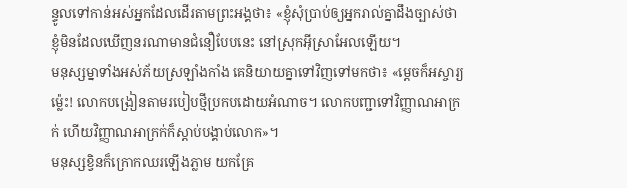ន្ទូលទៅកាន់អស់អ្នកដែលដើរតាមព្រះអង្គថា៖ «ខ្ញុំសុំប្រាប់ឲ្យអ្នករាល់គ្នាដឹងច្បាស់ថា ខ្ញុំមិនដែលឃើញនរណាមានជំនឿបែបនេះ នៅស្រុកអ៊ីស្រាអែលឡើយ។
មនុស្សម្នាទាំងអស់ភ័យស្រឡាំងកាំង គេនិយាយគ្នាទៅវិញទៅមកថា៖ «ម្ដេចក៏អស្ចារ្យម៉្លេះ! លោកបង្រៀនតាមរបៀបថ្មីប្រកបដោយអំណាច។ លោកបញ្ជាទៅវិញ្ញាណអាក្រក់ ហើយវិញ្ញាណអាក្រក់ក៏ស្ដាប់បង្គាប់លោក»។
មនុស្សខ្វិនក៏ក្រោកឈរឡើងភ្លាម យកគ្រែ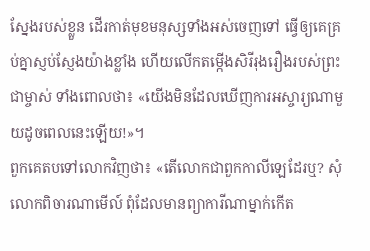ស្នែងរបស់ខ្លួន ដើរកាត់មុខមនុស្សទាំងអស់ចេញទៅ ធ្វើឲ្យគេគ្រប់គ្នាស្ញប់ស្ញែងយ៉ាងខ្លាំង ហើយលើកតម្កើងសិរីរុងរឿងរបស់ព្រះជាម្ចាស់ ទាំងពោលថា៖ «យើងមិនដែលឃើញការអស្ចារ្យណាមួយដូចពេលនេះឡើយ!»។
ពួកគេតបទៅលោកវិញថា៖ «តើលោកជាពួកកាលីឡេដែរឬ? សុំលោកពិចារណាមើល៍ ពុំដែលមានព្យាការីណាម្នាក់កើត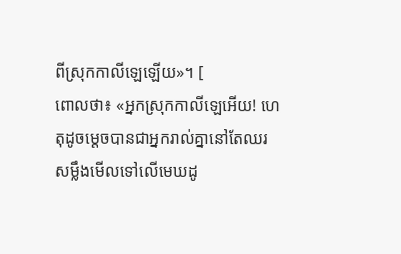ពីស្រុកកាលីឡេឡើយ»។ [
ពោលថា៖ «អ្នកស្រុកកាលីឡេអើយ! ហេតុដូចម្ដេចបានជាអ្នករាល់គ្នានៅតែឈរសម្លឹងមើលទៅលើមេឃដូ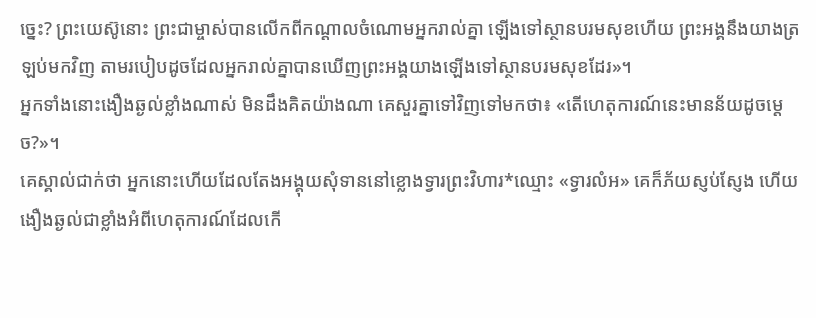ច្នេះ? ព្រះយេស៊ូនោះ ព្រះជាម្ចាស់បានលើកពីកណ្ដាលចំណោមអ្នករាល់គ្នា ឡើងទៅស្ថានបរមសុខហើយ ព្រះអង្គនឹងយាងត្រឡប់មកវិញ តាមរបៀបដូចដែលអ្នករាល់គ្នាបានឃើញព្រះអង្គយាងឡើងទៅស្ថានបរមសុខដែរ»។
អ្នកទាំងនោះងឿងឆ្ងល់ខ្លាំងណាស់ មិនដឹងគិតយ៉ាងណា គេសួរគ្នាទៅវិញទៅមកថា៖ «តើហេតុការណ៍នេះមានន័យដូចម្ដេច?»។
គេស្គាល់ជាក់ថា អ្នកនោះហើយដែលតែងអង្គុយសុំទាននៅខ្លោងទ្វារព្រះវិហារ*ឈ្មោះ «ទ្វារលំអ» គេក៏ភ័យស្ញប់ស្ញែង ហើយងឿងឆ្ងល់ជាខ្លាំងអំពីហេតុការណ៍ដែលកើ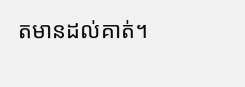តមានដល់គាត់។